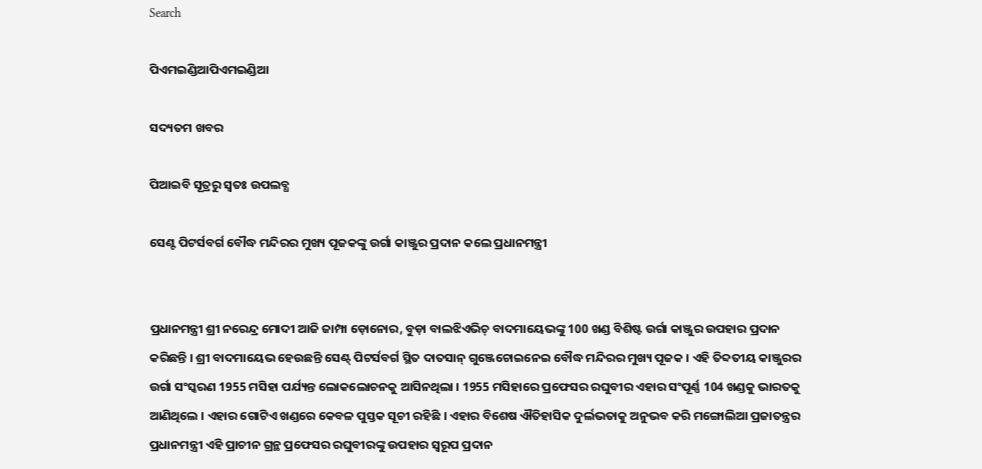Search

ପିଏମଇଣ୍ଡିଆପିଏମଇଣ୍ଡିଆ

ସଦ୍ୟତମ ଖବର

ପିଆଇବି ସୂତ୍ରରୁ ସ୍ବତଃ ଉପଲବ୍ଧ

ସେଣ୍ଟ ପିଟର୍ସବର୍ଗ ବୌଦ୍ଧ ମନ୍ଦିରର ମୁଖ୍ୟ ପୂଜକଙ୍କୁ ଉର୍ଗା କାଞ୍ଜୁର ପ୍ରଦାନ କଲେ ପ୍ରଧାନମନ୍ତ୍ରୀ


ପ୍ରଧାନମନ୍ତ୍ରୀ ଶ୍ରୀ ନରେନ୍ଦ୍ର ମୋଦୀ ଆଜି ଜାମ୍ପା ଡ଼ୋନୋର, ବୁଡ଼ା ବାଲଝିଏଭିଚ୍ ବାଦମାୟେଭଙ୍କୁ 100 ଖଣ୍ଡ ବିଶିଷ୍ଟ ଉର୍ଗା କାଞ୍ଜୁର ଉପହାର ପ୍ରଦାନ କରିଛନ୍ତି । ଶ୍ରୀ ବାଦମାୟେଭ ହେଉଛନ୍ତି ସେଣ୍ଟ୍ ପିଟର୍ସବର୍ଗ ସ୍ଥିତ ଦାତସାନ୍ ଗୁଞ୍ଜେଚୋଇନେଇ ବୌଦ୍ଧ ମନ୍ଦିରର ମୁଖ୍ୟ ପୂଜକ । ଏହି ତିବ୍ଦତୀୟ କାଞ୍ଜୁରର ଉର୍ଗା ସଂସ୍କରଣ 1955 ମସିହା ପର୍ଯ୍ୟନ୍ତ ଲୋକଲୋଚନକୁ ଆସିନଥିଲା । 1955 ମସିହାରେ ପ୍ରଫେସର ରଘୁବୀର ଏହାର ସଂପୂର୍ଣ୍ଣ 104 ଖଣ୍ଡକୁ ଭାରତକୁ ଆଣିଥିଲେ । ଏହାର ଗୋଟିଏ ଖଣ୍ଡରେ କେବଳ ପୁସ୍ତକ ସୂଚୀ ରହିଛି । ଏହାର ବିଶେଷ ଐତିହାସିକ ଦୁର୍ଲଭତାକୁ ଅନୁଭବ କରି ମଙ୍ଗୋଲିଆ ପ୍ରଜାତନ୍ତ୍ରର ପ୍ରଧାନମନ୍ତ୍ରୀ ଏହି ପ୍ରାଚୀନ ଗ୍ରନ୍ଥ ପ୍ରଫେସର ରଘୁବୀରଙ୍କୁ ଉପହାର ସ୍ୱରୂପ ପ୍ରଦାନ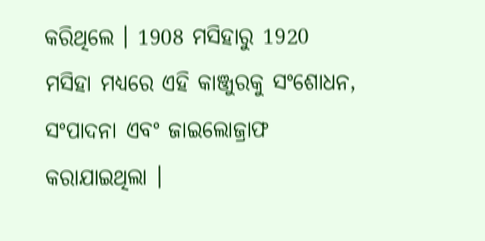କରିଥିଲେ । 1908 ମସିହାରୁ 1920 ମସିହା ମଧ୍ୟରେ ଏହି କାଞ୍ଜୁରକୁ ସଂଶୋଧନ, ସଂପାଦନା ଏବଂ ଜାଇଲୋଜ୍ରାଫ କରାଯାଇଥିଲା ।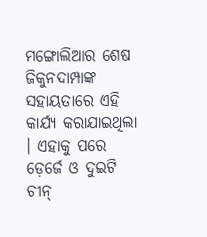ମଙ୍ଗୋଲିଆର ଶେଷ ଜିକୁନଦାମ୍ପାଙ୍କ ସହାୟତାରେ ଏହି କାର୍ଯ୍ୟ କରାଯାଇଥିଲା । ଏହାକୁ ପରେ ଡ଼େର୍ଜେ ଓ ଦୁଇଟି ଚୀନ୍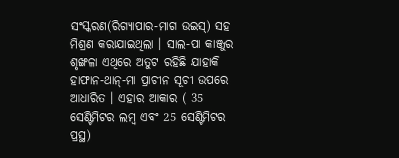ସଂସ୍କରଣ(ରିଗ୍ୟାପାର-ମାଗ ଉଇସ୍) ସହ ମିଶ୍ରଣ କରାଯାଇଥିଲା । ସାଲ-ପା କାଞ୍ଜୁର ଶୃଙ୍ଖଳା ଏଥିରେ ଅତୁଟ ରହିଛି ଯାହାକି ହାଫାନ-ଥାନ୍-ମା ପ୍ରାଚୀନ ସୂଚୀ ଉପରେ ଆଧାରିତ । ଏହାର ଆକାର ( 35 ସେଣ୍ଟିମିଟର ଲମ୍ବ ଏବଂ 25 ସେଣ୍ଟିମିଟର ପ୍ରସ୍ଥ)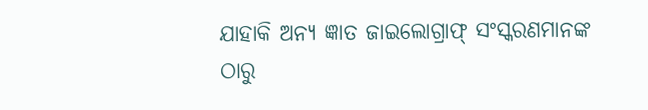ଯାହାକି ଅନ୍ୟ ଜ୍ଞାତ ଜାଇଲୋଗ୍ରାଫ୍ ସଂସ୍କରଣମାନଙ୍କ ଠାରୁ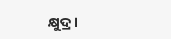କ୍ଷୁଦ୍ର ।